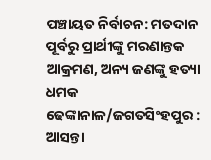ପଞ୍ଚାୟତ ନିର୍ବାଚନ: ମତଦାନ ପୂର୍ବରୁ ପ୍ରାର୍ଥୀଙ୍କୁ ମରଣାନ୍ତକ ଆକ୍ରମଣ, ଅନ୍ୟ ଜଣଙ୍କୁ ହତ୍ୟା ଧମକ
ଢେଙ୍କାନାଳ/ଜଗତସିଂହପୁର : ଆସନ୍ତା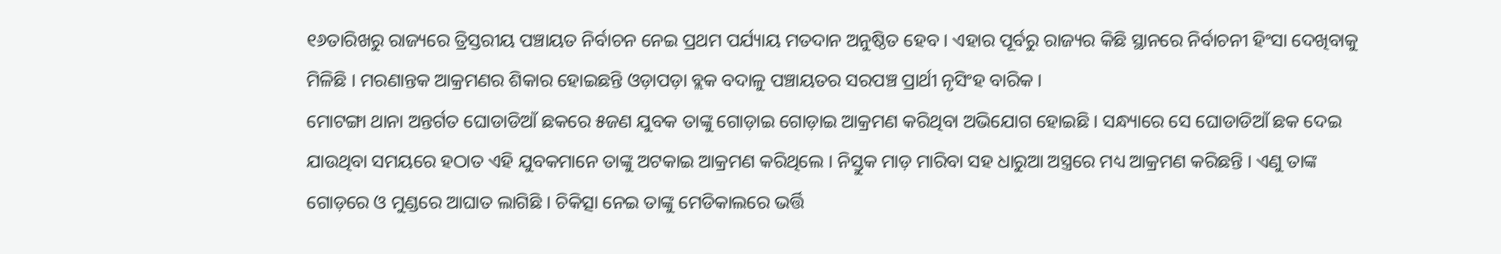୧୬ତାରିଖରୁ ରାଜ୍ୟରେ ତ୍ରିସ୍ତରୀୟ ପଞ୍ଚାୟତ ନିର୍ବାଚନ ନେଇ ପ୍ରଥମ ପର୍ଯ୍ୟାୟ ମତଦାନ ଅନୁଷ୍ଠିତ ହେବ । ଏହାର ପୂର୍ବରୁ ରାଜ୍ୟର କିଛି ସ୍ଥାନରେ ନିର୍ବାଚନୀ ହିଂସା ଦେଖିବାକୁ ମିଳିଛି । ମରଣାନ୍ତକ ଆକ୍ରମଣର ଶିକାର ହୋଇଛନ୍ତି ଓଡ଼ାପଡ଼ା ବ୍ଲକ ବଦାଳୁ ପଞ୍ଚାୟତର ସରପଞ୍ଚ ପ୍ରାର୍ଥୀ ନୃସିଂହ ବାରିକ ।
ମୋଟଙ୍ଗା ଥାନା ଅନ୍ତର୍ଗତ ଘୋଡାଡିଆଁ ଛକରେ ୫ଜଣ ଯୁବକ ତାଙ୍କୁ ଗୋଡ଼ାଇ ଗୋଡ଼ାଇ ଆକ୍ରମଣ କରିଥିବା ଅଭିଯୋଗ ହୋଇଛି । ସନ୍ଧ୍ୟାରେ ସେ ଘୋଡାଡିଆଁ ଛକ ଦେଇ ଯାଉଥିବା ସମୟରେ ହଠାତ ଏହି ଯୁବକମାନେ ତାଙ୍କୁ ଅଟକାଇ ଆକ୍ରମଣ କରିଥିଲେ । ନିସ୍ତୁକ ମାଡ଼ ମାରିବା ସହ ଧାରୁଆ ଅସ୍ତ୍ରରେ ମଧ୍ୟ ଆକ୍ରମଣ କରିଛନ୍ତି । ଏଣୁ ତାଙ୍କ ଗୋଡ଼ରେ ଓ ମୁଣ୍ଡରେ ଆଘାତ ଲାଗିଛି । ଚିକିତ୍ସା ନେଇ ତାଙ୍କୁ ମେଡିକାଲରେ ଭର୍ତ୍ତି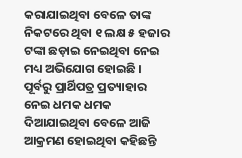କରାଯାଇଥିବା ବେଳେ ତାଙ୍କ ନିକଟରେ ଥିବା ୧ ଲକ୍ଷ ୫ ହଜାର ଟଙ୍କା ଛଡ଼ାଇ ନେଇଥିବା ନେଇ ମଧ୍ୟ ଅଭିଯୋଗ ହୋଇଛି । ପୂର୍ବରୁ ପ୍ରାର୍ଥିପତ୍ର ପ୍ରତ୍ୟାହାର ନେଇ ଧମକ ଧମକ ଦିଆଯାଇଥିବା ବେଳେ ଆଜି ଆକ୍ରମଣ ହୋଇଥିବା କହିଛନ୍ତି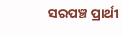ସରପଞ୍ଚ ପ୍ରାର୍ଥୀ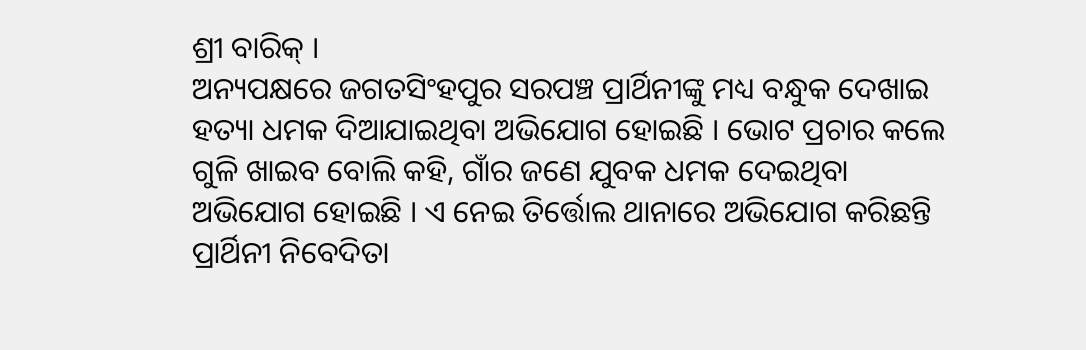ଶ୍ରୀ ବାରିକ୍ ।
ଅନ୍ୟପକ୍ଷରେ ଜଗତସିଂହପୁର ସରପଞ୍ଚ ପ୍ରାର୍ଥିନୀଙ୍କୁ ମଧ୍ୟ ବନ୍ଧୁକ ଦେଖାଇ ହତ୍ୟା ଧମକ ଦିଆଯାଇଥିବା ଅଭିଯୋଗ ହୋଇଛି । ଭୋଟ ପ୍ରଚାର କଲେ ଗୁଳି ଖାଇବ ବୋଲି କହି, ଗାଁର ଜଣେ ଯୁବକ ଧମକ ଦେଇଥିବା ଅଭିଯୋଗ ହୋଇଛି । ଏ ନେଇ ତିର୍ତ୍ତୋଲ ଥାନାରେ ଅଭିଯୋଗ କରିଛନ୍ତି ପ୍ରାର୍ଥିନୀ ନିବେଦିତା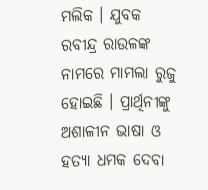ମଲିକ । ଯୁବକ ରବୀନ୍ଦ୍ର ରାଉଳଙ୍କ ନାମରେ ମାମଲା ରୁଜୁ ହୋଇଛି । ପ୍ରାର୍ଥିନୀଙ୍କୁ ଅଶାଳୀନ ଭାଷା ଓ ହତ୍ୟା ଧମକ ଦେବା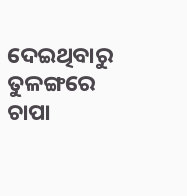ଦେଇଥିବାରୁ ତୁଳଙ୍ଗରେ ଚାପା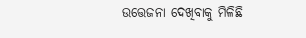ଉତ୍ତେଜନା ଦେଖିବାକୁ ମିଳିଛି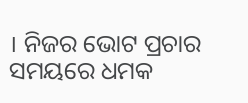। ନିଜର ଭୋଟ ପ୍ରଚାର ସମୟରେ ଧମକ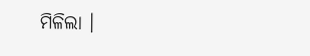ମିଳିଲା ।